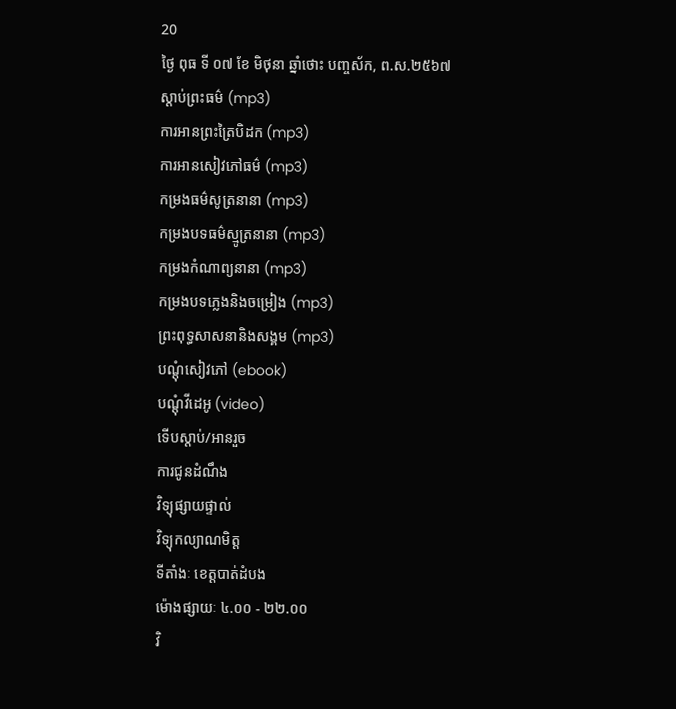20
ថ្ងៃ ពុធ ទី ០៧ ខែ មិថុនា ឆ្នាំថោះ បញ្ចស័ក, ព.ស.២៥៦៧
ស្តាប់ព្រះធម៌ (mp3)
ការអានព្រះត្រៃបិដក (mp3)
ការអានសៀវភៅធម៌ (mp3)
កម្រងធម៌សូត្រនានា (mp3)
កម្រងបទធម៌ស្មូត្រនានា (mp3)
កម្រងកំណាព្យនានា (mp3)
កម្រងបទភ្លេងនិងចម្រៀង (mp3)
ព្រះពុទ្ធសាសនានិងសង្គម (mp3)
បណ្តុំសៀវភៅ (ebook)
បណ្តុំវីដេអូ (video)
ទើបស្តាប់/អានរួច
ការជូនដំណឹង
វិទ្យុផ្សាយផ្ទាល់
វិទ្យុកល្យាណមិត្ត
ទីតាំងៈ ខេត្តបាត់ដំបង
ម៉ោងផ្សាយៈ ៤.០០ - ២២.០០
វិ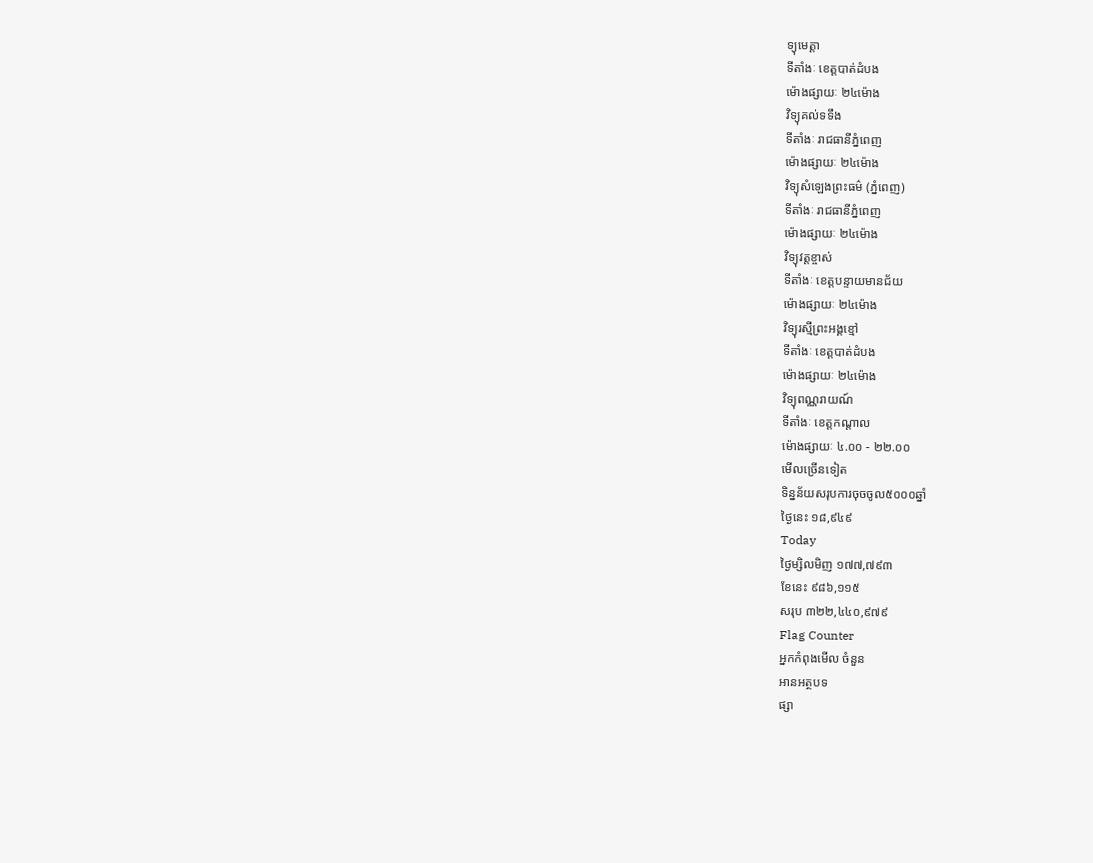ទ្យុមេត្តា
ទីតាំងៈ ខេត្តបាត់ដំបង
ម៉ោងផ្សាយៈ ២៤ម៉ោង
វិទ្យុគល់ទទឹង
ទីតាំងៈ រាជធានីភ្នំពេញ
ម៉ោងផ្សាយៈ ២៤ម៉ោង
វិទ្យុសំឡេងព្រះធម៌ (ភ្នំពេញ)
ទីតាំងៈ រាជធានីភ្នំពេញ
ម៉ោងផ្សាយៈ ២៤ម៉ោង
វិទ្យុវត្តខ្ចាស់
ទីតាំងៈ ខេត្តបន្ទាយមានជ័យ
ម៉ោងផ្សាយៈ ២៤ម៉ោង
វិទ្យុរស្មីព្រះអង្គខ្មៅ
ទីតាំងៈ ខេត្តបាត់ដំបង
ម៉ោងផ្សាយៈ ២៤ម៉ោង
វិទ្យុពណ្ណរាយណ៍
ទីតាំងៈ ខេត្តកណ្តាល
ម៉ោងផ្សាយៈ ៤.០០ - ២២.០០
មើលច្រើនទៀត
ទិន្នន័យសរុបការចុចចូល៥០០០ឆ្នាំ
ថ្ងៃនេះ ១៨,៩៤៩
Today
ថ្ងៃម្សិលមិញ ១៧៧,៧៩៣
ខែនេះ ៩៨៦,១១៥
សរុប ៣២២,៤៤០,៩៧៩
Flag Counter
អ្នកកំពុងមើល ចំនួន
អានអត្ថបទ
ផ្សា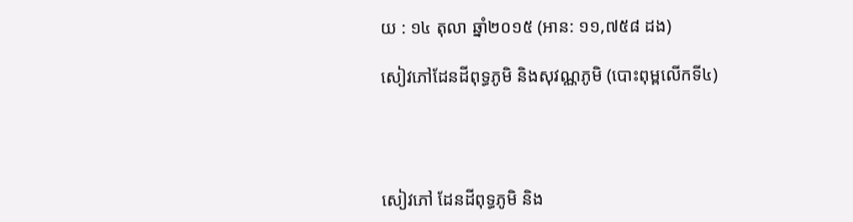យ : ១៤ តុលា ឆ្នាំ២០១៥ (អាន: ១១,៧៥៨ ដង)

សៀវភៅដែនដីពុទ្ធភូមិ និងសុវណ្ណភូមិ (បោះពុម្ពលើកទី៤)




សៀវភៅ ដែនដីពុទ្ធភូមិ និង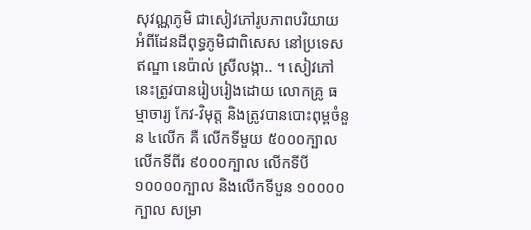សុវណ្ណភូមិ ជាសៀវភៅរូបភាពបរិយាយ អំពីដែនដីពុទ្ធភូមិជាពិសេស នៅប្រទេសឥណ្ឌា នេប៉ាល់ ស្រីលង្កា.. ។ សៀវភៅនេះត្រូវបានរៀបរៀងដោយ លោកគ្រូ ធម្មាចារ្យ កែវ-វិមុត្ត និងត្រូវបានបោះពុម្ពចំនួន ៤លើក គឺ លើកទីមួយ ៥០០០ក្បាល លើកទីពីរ ៩០០០ក្បាល លើកទីបី ១០០០០ក្បាល និងលើកទីបួន ១០០០០ក្បាល សម្រា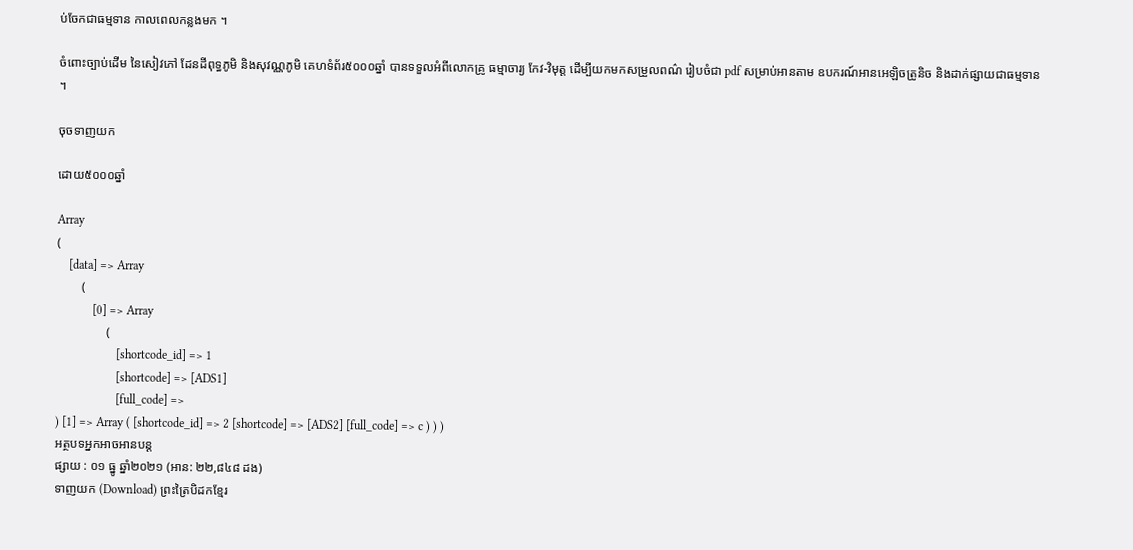ប់ចែកជាធម្មទាន កាលពេលកន្លងមក ។

ចំពោះច្បាប់ដើម នៃសៀវភៅ ដែនដីពុទ្ធភូមិ និងសុវណ្ណភូមិ គេហទំព័រ៥០០០ឆ្នាំ បានទទួលអំពីលោកគ្រូ ធម្មាចារ្យ កែវ-វិមុត្ត ដើម្បីយកមកសម្រួលពណ៌ រៀបចំជា pdf សម្រាប់អានតាម ឧបករណ៍អានអេឡិចត្រូនិច និងដាក់ផ្សាយជាធម្មទាន ។

ចុចទាញយក

ដោយ៥០០០ឆ្នាំ

Array
(
    [data] => Array
        (
            [0] => Array
                (
                    [shortcode_id] => 1
                    [shortcode] => [ADS1]
                    [full_code] =>
) [1] => Array ( [shortcode_id] => 2 [shortcode] => [ADS2] [full_code] => c ) ) )
អត្ថបទអ្នកអាចអានបន្ត
ផ្សាយ : ០១ ធ្នូ ឆ្នាំ២០២១ (អាន: ២២,៨៤៨ ដង)
ទាញយក (Download) ព្រះត្រៃបិដកខ្មែរ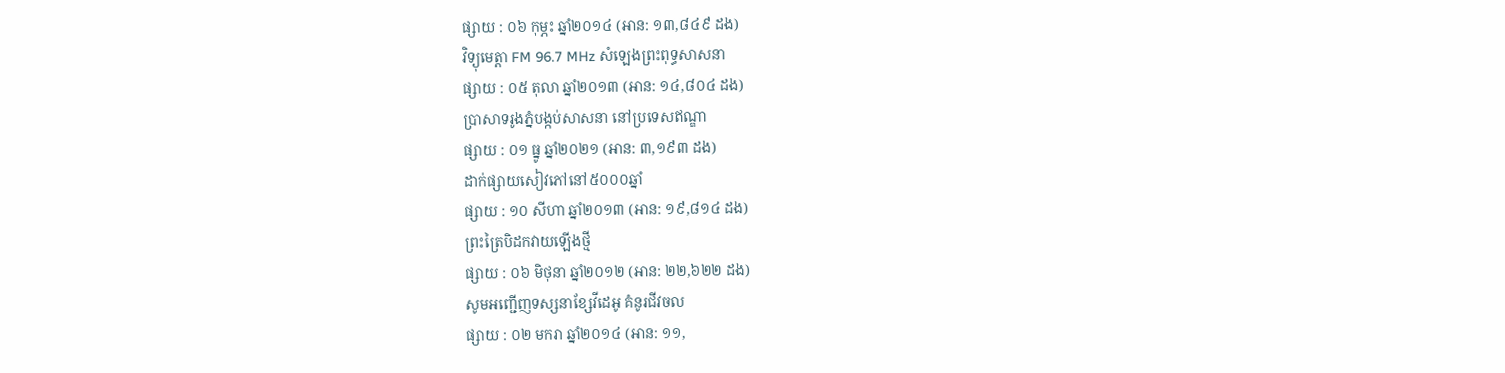ផ្សាយ : ០៦ កុម្ភះ ឆ្នាំ២០១៤ (អាន: ១៣,៨៤៩ ដង)
វិទ្យុមេត្តា FM 96.7 MHz សំឡេងព្រះពុទ្ធសាសនា
ផ្សាយ : ០៥ តុលា ឆ្នាំ២០១៣ (អាន: ១៤,៨០៤ ដង)
ប្រាសាទរូងភ្នំបង្កប់សាសនា នៅប្រទេសឥណ្ឌា
ផ្សាយ : ០១ ធ្នូ ឆ្នាំ២០២១ (អាន: ៣,១៩៣ ដង)
ដាក់ផ្សាយសៀវភៅនៅ៥០០០ឆ្នាំ
ផ្សាយ : ១០ សីហា ឆ្នាំ២០១៣ (អាន: ១៩,៨១៤ ដង)
ព្រះត្រៃបិដកវាយឡើងថ្មី
ផ្សាយ : ០៦ មិថុនា ឆ្នាំ២០១២ (អាន: ២២,៦២២ ដង)
សូមអញ្ជើញទស្សនាខ្សែវីដេអូ គំនូរជីវចល
ផ្សាយ : ០២ មករា ឆ្នាំ២០១៤ (អាន: ១១,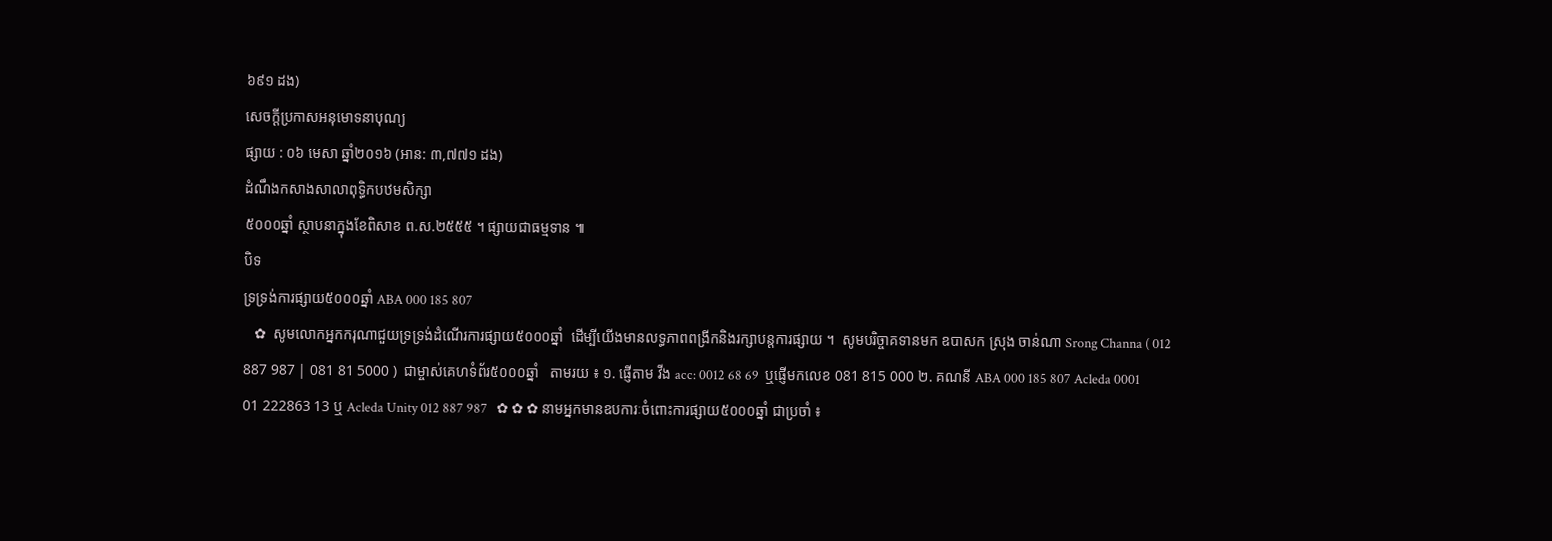៦៩១ ដង)
សេចក្តីប្រកាសអនុមោទនាបុណ្យ
ផ្សាយ : ០៦ មេសា ឆ្នាំ២០១៦ (អាន: ៣,៧៧១ ដង)
ដំណឹងកសាងសាលាពុទ្ធិកបឋមសិក្សា
៥០០០ឆ្នាំ ស្ថាបនាក្នុងខែពិសាខ ព.ស.២៥៥៥ ។ ផ្សាយជាធម្មទាន ៕
បិទ
ទ្រទ្រង់ការផ្សាយ៥០០០ឆ្នាំ ABA 000 185 807
   ✿  សូមលោកអ្នកករុណាជួយទ្រទ្រង់ដំណើរការផ្សាយ៥០០០ឆ្នាំ  ដើម្បីយើងមានលទ្ធភាពពង្រីកនិងរក្សាបន្តការផ្សាយ ។  សូមបរិច្ចាគទានមក ឧបាសក ស្រុង ចាន់ណា Srong Channa ( 012 887 987 | 081 81 5000 )  ជាម្ចាស់គេហទំព័រ៥០០០ឆ្នាំ   តាមរយ ៖ ១. ផ្ញើតាម វីង acc: 0012 68 69  ឬផ្ញើមកលេខ 081 815 000 ២. គណនី ABA 000 185 807 Acleda 0001 01 222863 13 ឬ Acleda Unity 012 887 987   ✿ ✿ ✿ នាមអ្នកមានឧបការៈចំពោះការផ្សាយ៥០០០ឆ្នាំ ជាប្រចាំ ៖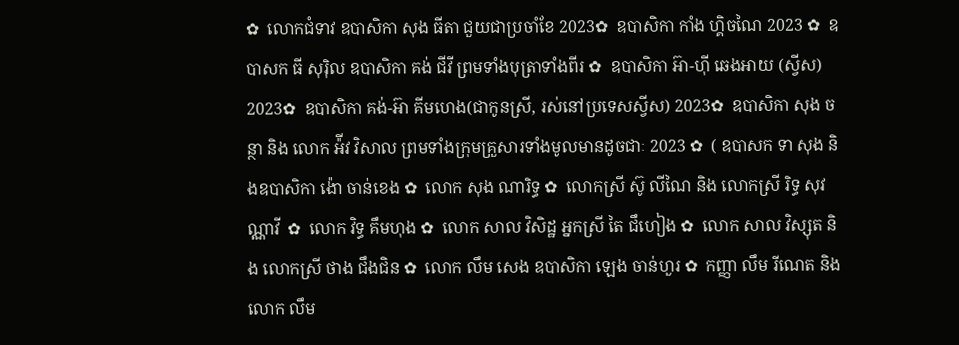✿  លោកជំទាវ ឧបាសិកា សុង ធីតា ជួយជាប្រចាំខែ 2023✿  ឧបាសិកា កាំង ហ្គិចណៃ 2023 ✿  ឧបាសក ធី សុរ៉ិល ឧបាសិកា គង់ ជីវី ព្រមទាំងបុត្រាទាំងពីរ ✿  ឧបាសិកា អ៊ា-ហុី ឆេងអាយ (ស្វីស) 2023✿  ឧបាសិកា គង់-អ៊ា គីមហេង(ជាកូនស្រី, រស់នៅប្រទេសស្វីស) 2023✿  ឧបាសិកា សុង ចន្ថា និង លោក អ៉ីវ វិសាល ព្រមទាំងក្រុមគ្រួសារទាំងមូលមានដូចជាៈ 2023 ✿  ( ឧបាសក ទា សុង និងឧបាសិកា ង៉ោ ចាន់ខេង ✿  លោក សុង ណារិទ្ធ ✿  លោកស្រី ស៊ូ លីណៃ និង លោកស្រី រិទ្ធ សុវណ្ណាវី  ✿  លោក វិទ្ធ គឹមហុង ✿  លោក សាល វិសិដ្ឋ អ្នកស្រី តៃ ជឹហៀង ✿  លោក សាល វិស្សុត និង លោកស្រី ថាង ជឹងជិន ✿  លោក លឹម សេង ឧបាសិកា ឡេង ចាន់ហួរ ✿  កញ្ញា លឹម រីណេត និង លោក លឹម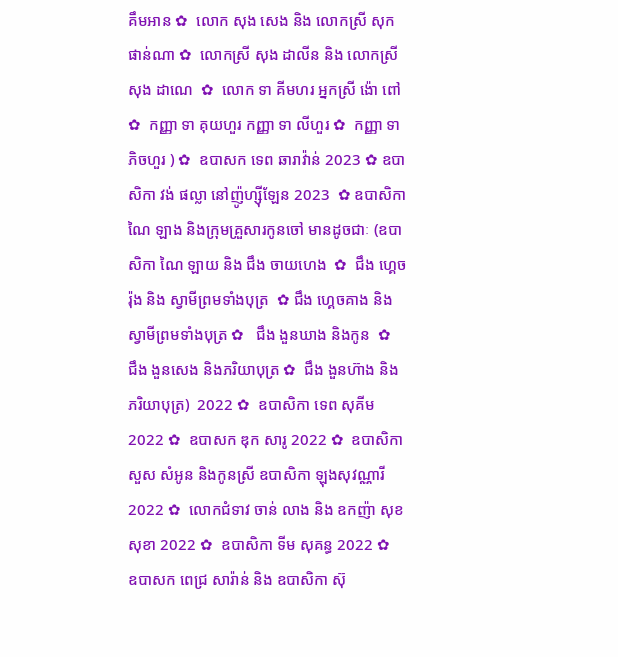គឹមអាន ✿  លោក សុង សេង និង លោកស្រី សុក ផាន់ណា ✿  លោកស្រី សុង ដាលីន និង លោកស្រី សុង ដាណេ  ✿  លោក ទា គីមហរ អ្នកស្រី ង៉ោ ពៅ ✿  កញ្ញា ទា គុយហួរ កញ្ញា ទា លីហួរ ✿  កញ្ញា ទា ភិចហួរ ) ✿  ឧបាសក ទេព ឆារាវ៉ាន់ 2023 ✿ ឧបាសិកា វង់ ផល្លា នៅញ៉ូហ្ស៊ីឡែន 2023  ✿ ឧបាសិកា ណៃ ឡាង និងក្រុមគ្រួសារកូនចៅ មានដូចជាៈ (ឧបាសិកា ណៃ ឡាយ និង ជឹង ចាយហេង  ✿  ជឹង ហ្គេចរ៉ុង និង ស្វាមីព្រមទាំងបុត្រ  ✿ ជឹង ហ្គេចគាង និង ស្វាមីព្រមទាំងបុត្រ ✿   ជឹង ងួនឃាង និងកូន  ✿  ជឹង ងួនសេង និងភរិយាបុត្រ ✿  ជឹង ងួនហ៊ាង និងភរិយាបុត្រ)  2022 ✿  ឧបាសិកា ទេព សុគីម 2022 ✿  ឧបាសក ឌុក សារូ 2022 ✿  ឧបាសិកា សួស សំអូន និងកូនស្រី ឧបាសិកា ឡុងសុវណ្ណារី 2022 ✿  លោកជំទាវ ចាន់ លាង និង ឧកញ៉ា សុខ សុខា 2022 ✿  ឧបាសិកា ទីម សុគន្ធ 2022 ✿   ឧបាសក ពេជ្រ សារ៉ាន់ និង ឧបាសិកា ស៊ុ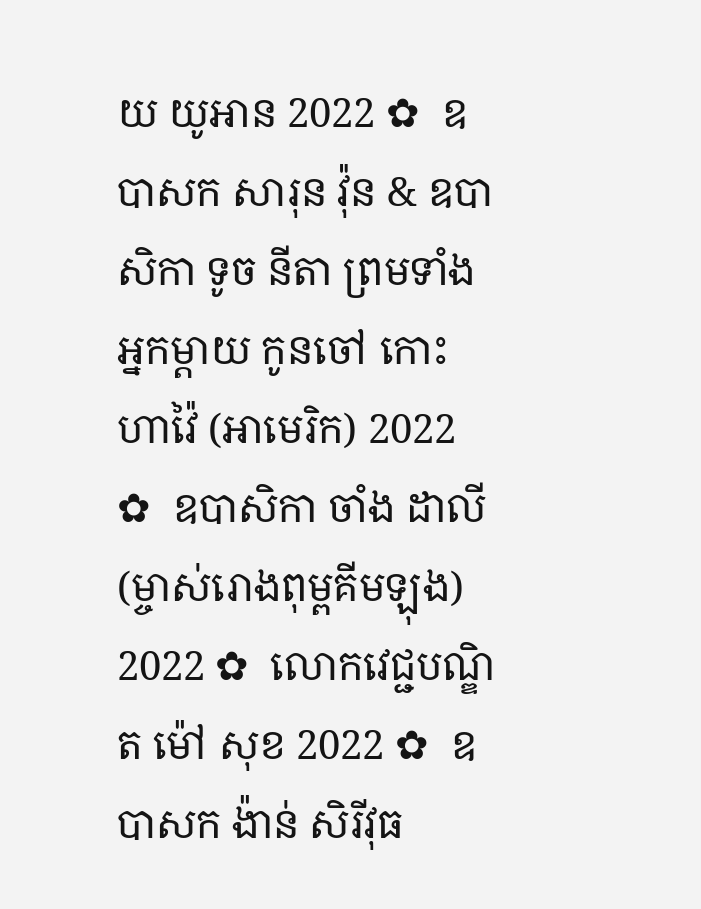យ យូអាន 2022 ✿  ឧបាសក សារុន វ៉ុន & ឧបាសិកា ទូច នីតា ព្រមទាំងអ្នកម្តាយ កូនចៅ កោះហាវ៉ៃ (អាមេរិក) 2022 ✿  ឧបាសិកា ចាំង ដាលី (ម្ចាស់រោងពុម្ពគីមឡុង) 2022 ✿  លោកវេជ្ជបណ្ឌិត ម៉ៅ សុខ 2022 ✿  ឧបាសក ង៉ាន់ សិរីវុធ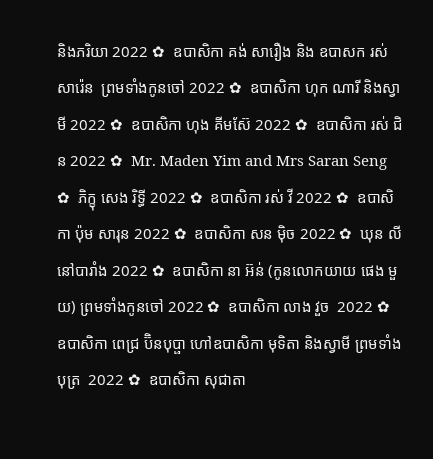និងភរិយា 2022 ✿  ឧបាសិកា គង់ សារឿង និង ឧបាសក រស់ សារ៉េន  ព្រមទាំងកូនចៅ 2022 ✿  ឧបាសិកា ហុក ណារី និងស្វាមី 2022 ✿  ឧបាសិកា ហុង គីមស៊ែ 2022 ✿  ឧបាសិកា រស់ ជិន 2022 ✿  Mr. Maden Yim and Mrs Saran Seng  ✿  ភិក្ខុ សេង រិទ្ធី 2022 ✿  ឧបាសិកា រស់ វី 2022 ✿  ឧបាសិកា ប៉ុម សារុន 2022 ✿  ឧបាសិកា សន ម៉ិច 2022 ✿  ឃុន លី នៅបារាំង 2022 ✿  ឧបាសិកា នា អ៊ន់ (កូនលោកយាយ ផេង មួយ) ព្រមទាំងកូនចៅ 2022 ✿  ឧបាសិកា លាង វួច  2022 ✿  ឧបាសិកា ពេជ្រ ប៊ិនបុប្ផា ហៅឧបាសិកា មុទិតា និងស្វាមី ព្រមទាំងបុត្រ  2022 ✿  ឧបាសិកា សុជាតា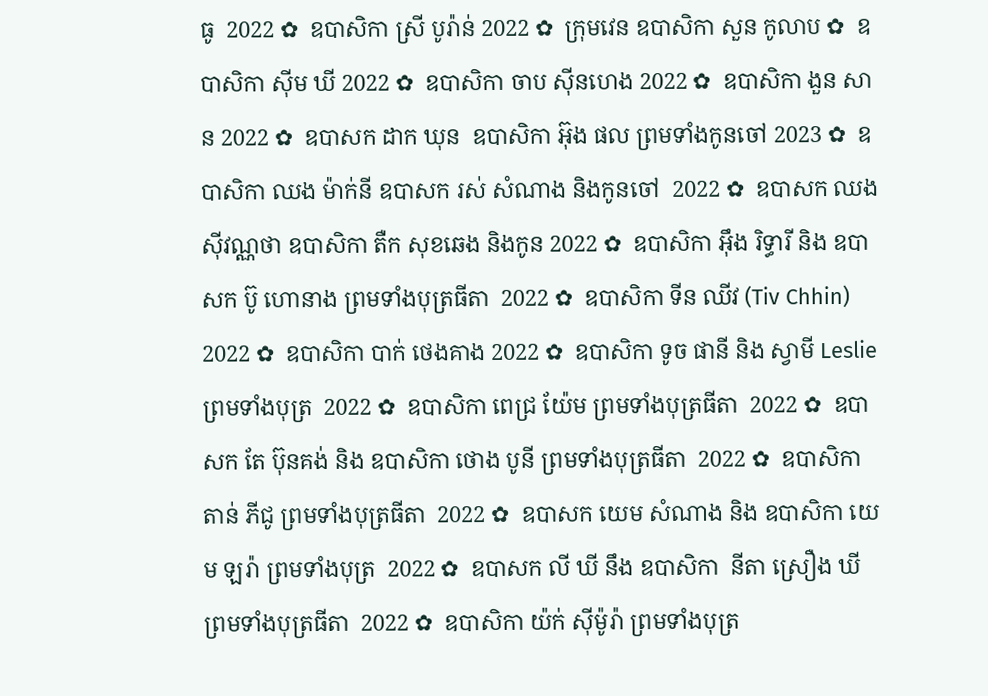ធូ  2022 ✿  ឧបាសិកា ស្រី បូរ៉ាន់ 2022 ✿  ក្រុមវេន ឧបាសិកា សួន កូលាប ✿  ឧបាសិកា ស៊ីម ឃី 2022 ✿  ឧបាសិកា ចាប ស៊ីនហេង 2022 ✿  ឧបាសិកា ងួន សាន 2022 ✿  ឧបាសក ដាក ឃុន  ឧបាសិកា អ៊ុង ផល ព្រមទាំងកូនចៅ 2023 ✿  ឧបាសិកា ឈង ម៉ាក់នី ឧបាសក រស់ សំណាង និងកូនចៅ  2022 ✿  ឧបាសក ឈង សុីវណ្ណថា ឧបាសិកា តឺក សុខឆេង និងកូន 2022 ✿  ឧបាសិកា អុឹង រិទ្ធារី និង ឧបាសក ប៊ូ ហោនាង ព្រមទាំងបុត្រធីតា  2022 ✿  ឧបាសិកា ទីន ឈីវ (Tiv Chhin)  2022 ✿  ឧបាសិកា បាក់ ថេងគាង 2022 ✿  ឧបាសិកា ទូច ផានី និង ស្វាមី Leslie ព្រមទាំងបុត្រ  2022 ✿  ឧបាសិកា ពេជ្រ យ៉ែម ព្រមទាំងបុត្រធីតា  2022 ✿  ឧបាសក តែ ប៊ុនគង់ និង ឧបាសិកា ថោង បូនី ព្រមទាំងបុត្រធីតា  2022 ✿  ឧបាសិកា តាន់ ភីជូ ព្រមទាំងបុត្រធីតា  2022 ✿  ឧបាសក យេម សំណាង និង ឧបាសិកា យេម ឡរ៉ា ព្រមទាំងបុត្រ  2022 ✿  ឧបាសក លី ឃី នឹង ឧបាសិកា  នីតា ស្រឿង ឃី  ព្រមទាំងបុត្រធីតា  2022 ✿  ឧបាសិកា យ៉ក់ សុីម៉ូរ៉ា ព្រមទាំងបុត្រ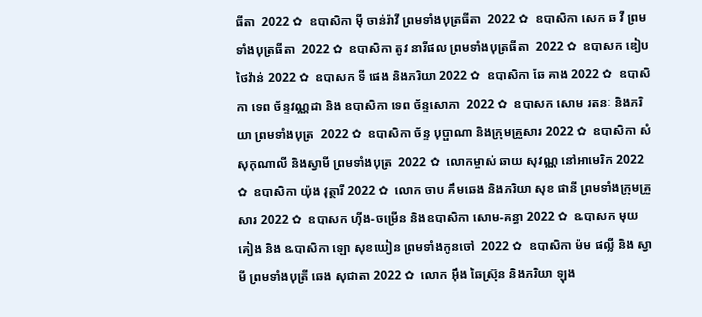ធីតា  2022 ✿  ឧបាសិកា មុី ចាន់រ៉ាវី ព្រមទាំងបុត្រធីតា  2022 ✿  ឧបាសិកា សេក ឆ វី ព្រមទាំងបុត្រធីតា  2022 ✿  ឧបាសិកា តូវ នារីផល ព្រមទាំងបុត្រធីតា  2022 ✿  ឧបាសក ឌៀប ថៃវ៉ាន់ 2022 ✿  ឧបាសក ទី ផេង និងភរិយា 2022 ✿  ឧបាសិកា ឆែ គាង 2022 ✿  ឧបាសិកា ទេព ច័ន្ទវណ្ណដា និង ឧបាសិកា ទេព ច័ន្ទសោភា  2022 ✿  ឧបាសក សោម រតនៈ និងភរិយា ព្រមទាំងបុត្រ  2022 ✿  ឧបាសិកា ច័ន្ទ បុប្ផាណា និងក្រុមគ្រួសារ 2022 ✿  ឧបាសិកា សំ សុកុណាលី និងស្វាមី ព្រមទាំងបុត្រ  2022 ✿  លោកម្ចាស់ ឆាយ សុវណ្ណ នៅអាមេរិក 2022 ✿  ឧបាសិកា យ៉ុង វុត្ថារី 2022 ✿  លោក ចាប គឹមឆេង និងភរិយា សុខ ផានី ព្រមទាំងក្រុមគ្រួសារ 2022 ✿  ឧបាសក ហ៊ីង-ចម្រើន និងឧបាសិកា សោម-គន្ធា 2022 ✿  ឩបាសក មុយ គៀង និង ឩបាសិកា ឡោ សុខឃៀន ព្រមទាំងកូនចៅ  2022 ✿  ឧបាសិកា ម៉ម ផល្លី និង ស្វាមី ព្រមទាំងបុត្រី ឆេង សុជាតា 2022 ✿  លោក អ៊ឹង ឆៃស្រ៊ុន និងភរិយា ឡុង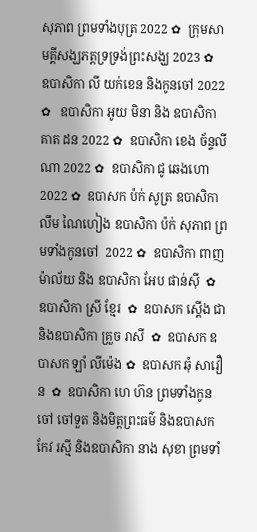សុភាព ព្រមទាំងបុត្រ 2022 ✿  ក្រុមសាមគ្គីសង្ឃភត្តទ្រទ្រង់ព្រះសង្ឃ 2023 ✿   ឧបាសិកា លី យក់ខេន និងកូនចៅ 2022 ✿   ឧបាសិកា អូយ មិនា និង ឧបាសិកា គាត ដន 2022 ✿  ឧបាសិកា ខេង ច័ន្ទលីណា 2022 ✿  ឧបាសិកា ជូ ឆេងហោ 2022 ✿  ឧបាសក ប៉ក់ សូត្រ ឧបាសិកា លឹម ណៃហៀង ឧបាសិកា ប៉ក់ សុភាព ព្រមទាំងកូនចៅ  2022 ✿  ឧបាសិកា ពាញ ម៉ាល័យ និង ឧបាសិកា អែប ផាន់ស៊ី  ✿  ឧបាសិកា ស្រី ខ្មែរ  ✿  ឧបាសក ស្តើង ជា និងឧបាសិកា គ្រួច រាសី  ✿  ឧបាសក ឧបាសក ឡាំ លីម៉េង ✿  ឧបាសក ឆុំ សាវឿន  ✿  ឧបាសិកា ហេ ហ៊ន ព្រមទាំងកូនចៅ ចៅទួត និងមិត្តព្រះធម៌ និងឧបាសក កែវ រស្មី និងឧបាសិកា នាង សុខា ព្រមទាំ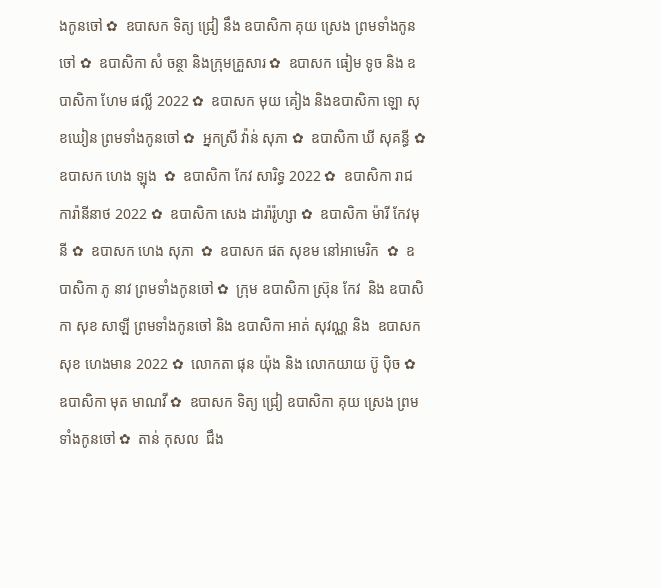ងកូនចៅ ✿  ឧបាសក ទិត្យ ជ្រៀ នឹង ឧបាសិកា គុយ ស្រេង ព្រមទាំងកូនចៅ ✿  ឧបាសិកា សំ ចន្ថា និងក្រុមគ្រួសារ ✿  ឧបាសក ធៀម ទូច និង ឧបាសិកា ហែម ផល្លី 2022 ✿  ឧបាសក មុយ គៀង និងឧបាសិកា ឡោ សុខឃៀន ព្រមទាំងកូនចៅ ✿  អ្នកស្រី វ៉ាន់ សុភា ✿  ឧបាសិកា ឃី សុគន្ធី ✿  ឧបាសក ហេង ឡុង  ✿  ឧបាសិកា កែវ សារិទ្ធ 2022 ✿  ឧបាសិកា រាជ ការ៉ានីនាថ 2022 ✿  ឧបាសិកា សេង ដារ៉ារ៉ូហ្សា ✿  ឧបាសិកា ម៉ារី កែវមុនី ✿  ឧបាសក ហេង សុភា  ✿  ឧបាសក ផត សុខម នៅអាមេរិក  ✿  ឧបាសិកា ភូ នាវ ព្រមទាំងកូនចៅ ✿  ក្រុម ឧបាសិកា ស្រ៊ុន កែវ  និង ឧបាសិកា សុខ សាឡី ព្រមទាំងកូនចៅ និង ឧបាសិកា អាត់ សុវណ្ណ និង  ឧបាសក សុខ ហេងមាន 2022 ✿  លោកតា ផុន យ៉ុង និង លោកយាយ ប៊ូ ប៉ិច ✿  ឧបាសិកា មុត មាណវី ✿  ឧបាសក ទិត្យ ជ្រៀ ឧបាសិកា គុយ ស្រេង ព្រមទាំងកូនចៅ ✿  តាន់ កុសល  ជឹង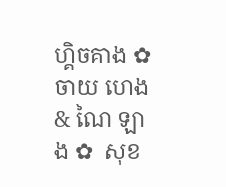ហ្គិចគាង ✿  ចាយ ហេង & ណៃ ឡាង ✿  សុខ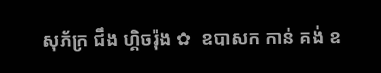សុភ័ក្រ ជឹង ហ្គិចរ៉ុង ✿  ឧបាសក កាន់ គង់ ឧ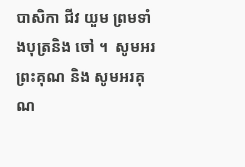បាសិកា ជីវ យួម ព្រមទាំងបុត្រនិង ចៅ ។  សូមអរព្រះគុណ និង សូមអរគុណ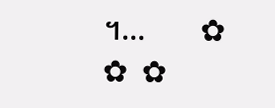។...       ✿  ✿  ✿